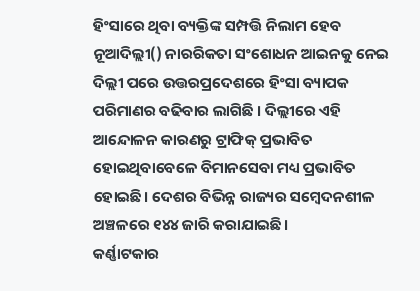ହିଂସାରେ ଥିବା ବ୍ୟକ୍ତିଙ୍କ ସମ୍ପତ୍ତି ନିଲାମ ହେବ
ନୂଆଦିଲ୍ଲୀ() ନାରରିକତା ସଂଶୋଧନ ଆଇନକୁ ନେଇ ଦିଲ୍ଲୀ ପରେ ଉତ୍ତରପ୍ରଦେଶରେ ହିଂସା ବ୍ୟାପକ ପରିମାଣର ବଢିବାର ଲାଗିଛି । ଦିଲ୍ଲୀରେ ଏହି ଆନ୍ଦୋଳନ କାରଣରୁ ଟ୍ରାଫିକ୍ ପ୍ରଭାବିତ ହୋଇଥିବାବେଳେ ବିମାନସେବା ମଧ୍ୟ ପ୍ରଭାବିତ ହୋଇଛି। ଦେଶର ବିଭିନ୍ନ ରାଜ୍ୟର ସମ୍ବେଦନଶୀଳ ଅଞ୍ଚଳରେ ୧୪୪ ଜାରି କରାଯାଇଛି।
କର୍ଣ୍ଣାଟକାର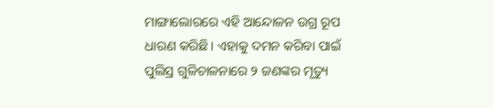ମାଙ୍ଗାଲୋରରେ ଏହି ଆନ୍ଦୋଳନ ଉଗ୍ର ରୂପ ଧାରଣ କରିଛି। ଏହାକୁ ଦମନ କରିବା ପାଇଁ ପୁଲିସ୍ର ଗୁଳିଚାଳନାରେ ୨ ଜଣଙ୍କର ମୃତ୍ୟୁ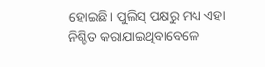ହୋଇଛି। ପୁଲିସ୍ ପକ୍ଷରୁ ମଧ୍ୟ ଏହା ନିଶ୍ଚିତ କରାଯାଇଥିବାବେଳେ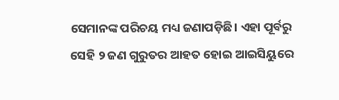ସେମାନଙ୍କ ପରିଚୟ ମଧ୍ୟ ଜଣାପଡ଼ିଛି। ଏହା ପୂର୍ବରୁ ସେହି ୨ ଜଣ ଗୁରୁତର ଆହତ ହୋଇ ଆଇସିୟୁରେ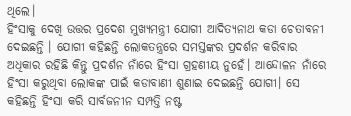ଥିଲେ।
ହିଂସାକୁ ଦେଖି ଉତ୍ତର ପ୍ରଦେଶ ମୁଖ୍ୟମନ୍ତ୍ରୀ ଯୋଗୀ ଆଦିତ୍ୟନାଥ କଡା ଚେତାବନୀ ଦେଇଛନ୍ତି । ଯୋଗୀ କହିଛନ୍ତି ଲୋକତନ୍ତ୍ରରେ ସମସ୍ତଙ୍କର ପ୍ରଦର୍ଶନ କରିବାର ଅଧିକାର ରହିଛି କିନ୍ତୁ ପ୍ରଦର୍ଶନ ନାଁରେ ହିଂସା ଗ୍ରହଣୀୟ ନୁହେଁ। ଆନ୍ଦୋଳନ ନାଁରେ ହିଂସା କରୁଥିବା ଲୋକଙ୍କ ପାଇଁ କଡାବାଣୀ ଶୁଣାଇ ଦେଇଛନ୍ତି ଯୋଗୀ। ସେ କହିଛନ୍ତି ହିଂସା କରି ସାର୍ବଜନୀନ ସମ୍ପତ୍ତି ନଷ୍ଟ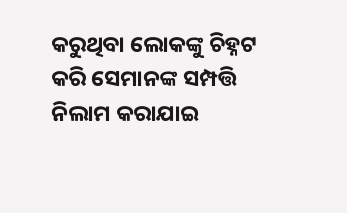କରୁଥିବା ଲୋକଙ୍କୁ ଚିହ୍ନଟ କରି ସେମାନଙ୍କ ସମ୍ପତ୍ତି ନିଲାମ କରାଯାଇ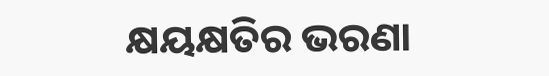କ୍ଷୟକ୍ଷତିର ଭରଣା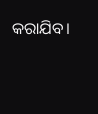କରାଯିବ।